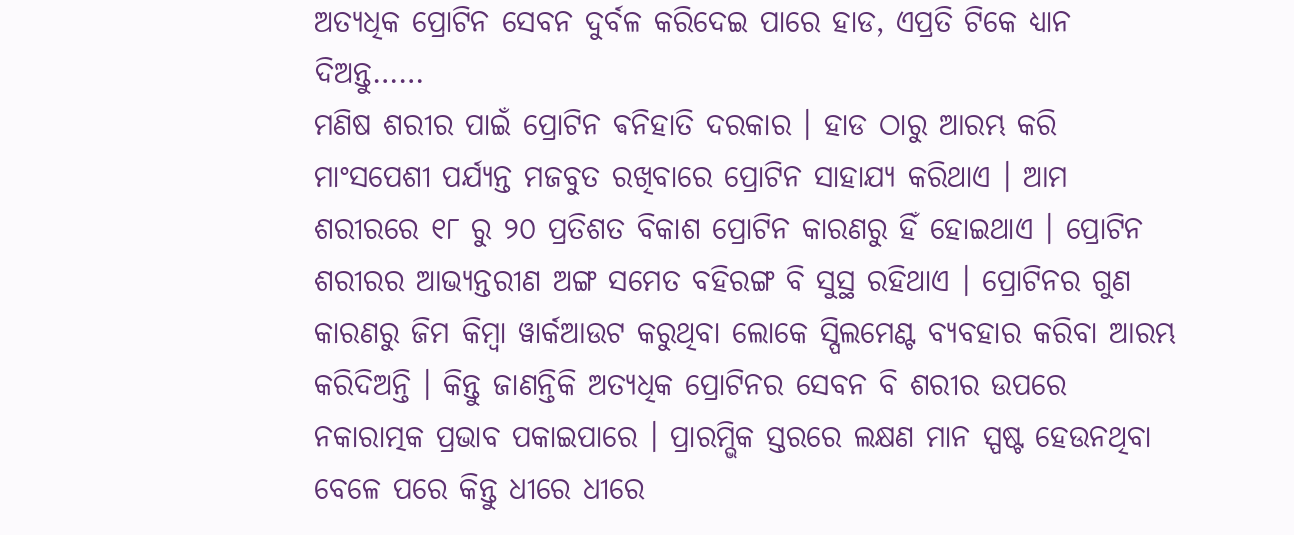ଅତ୍ୟଧିକ ପ୍ରୋଟିନ ସେବନ ଦୁର୍ବଳ କରିଦେଇ ପାରେ ହାଡ, ଏପ୍ରତି ଟିକେ ଧ୍ୟାନ ଦିଅନ୍ତୁ……
ମଣିଷ ଶରୀର ପାଇଁ ପ୍ରୋଟିନ ଵନିହାତି ଦରକାର । ହାଡ ଠାରୁ ଆରମ୍ଭ କରି ମାଂସପେଶୀ ପର୍ଯ୍ୟନ୍ତ ମଜବୁତ ରଖିବାରେ ପ୍ରୋଟିନ ସାହାଯ୍ୟ କରିଥାଏ । ଆମ ଶରୀରରେ ୧୮ ରୁ ୨୦ ପ୍ରତିଶତ ବିକାଶ ପ୍ରୋଟିନ କାରଣରୁ ହିଁ ହୋଇଥାଏ । ପ୍ରୋଟିନ ଶରୀରର ଆଭ୍ୟନ୍ତରୀଣ ଅଙ୍ଗ ସମେତ ବହିରଙ୍ଗ ବି ସୁସ୍ଥ ରହିଥାଏ । ପ୍ରୋଟିନର ଗୁଣ କାରଣରୁ ଜିମ କିମ୍ବା ୱାର୍କଆଉଟ କରୁଥିବା ଲୋକେ ସ୍ପିଲମେଣ୍ଟ ବ୍ୟବହାର କରିବା ଆରମ୍ଭ କରିଦିଅନ୍ତି । କିନ୍ତୁ ଜାଣନ୍ତିକି ଅତ୍ୟଧିକ ପ୍ରୋଟିନର ସେବନ ବି ଶରୀର ଉପରେ ନକାରାତ୍ମକ ପ୍ରଭାବ ପକାଇପାରେ । ପ୍ରାରମ୍ଭିକ ସ୍ତରରେ ଲକ୍ଷଣ ମାନ ସ୍ପଷ୍ଟ ହେଉନଥିବା ବେଳେ ପରେ କିନ୍ତୁ ଧୀରେ ଧୀରେ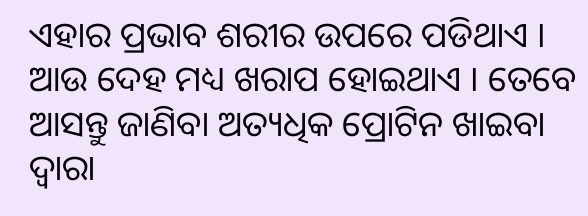ଏହାର ପ୍ରଭାବ ଶରୀର ଉପରେ ପଡିଥାଏ । ଆଉ ଦେହ ମଧ୍ୟ ଖରାପ ହୋଇଥାଏ । ତେବେ ଆସନ୍ତୁ ଜାଣିବା ଅତ୍ୟଧିକ ପ୍ରୋଟିନ ଖାଇବା ଦ୍ୱାରା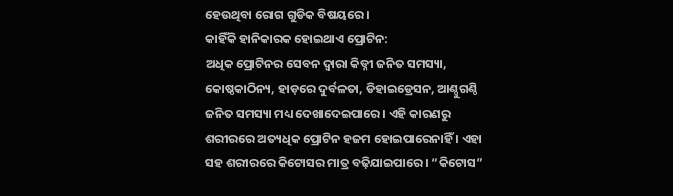ହେଉଥିବା ରୋଗ ଗୁଡିକ ବିଷୟରେ ।
କାହିଁକି ହାନିକାରକ ହୋଇଥାଏ ପ୍ରୋଟିନ:
ଅଧିକ ପ୍ରୋଟିନର ସେବନ ଦ୍ୱାରା କିଡ୍ନୀ ଜନିତ ସମସ୍ୟା, କୋଷ୍ଠକାଠିନ୍ୟ, ହାଡ଼ରେ ଦୁର୍ବଳତା, ଡିହାଇଡ୍ରେସନ, ଆଣ୍ଠୁଗଣ୍ଠି ଜନିତ ସମସ୍ୟା ମଧ୍ୟ ଦେଖାଦେଇପାରେ । ଏହି କାରଣରୁ ଶରୀରରେ ଅତ୍ୟଧିକ ପ୍ରୋଟିନ ହଜମ ହୋଇପାରେନାହିଁ । ଏହା ସହ ଶରୀରରେ କିଟୋସର ମାତ୍ର ବଢ଼ିଯାଇପାରେ । “କିଟୋସ”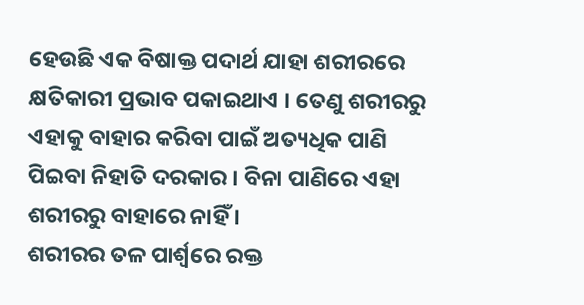ହେଉଛି ଏକ ବିଷାକ୍ତ ପଦାର୍ଥ ଯାହା ଶରୀରରେ କ୍ଷତିକାରୀ ପ୍ରଭାବ ପକାଇଥାଏ । ତେଣୁ ଶରୀରରୁ ଏହାକୁ ବାହାର କରିବା ପାଇଁ ଅତ୍ୟଧିକ ପାଣି ପିଇବା ନିହାତି ଦରକାର । ବିନା ପାଣିରେ ଏହା ଶରୀରରୁ ବାହାରେ ନାହିଁ ।
ଶରୀରର ତଳ ପାର୍ଶ୍ବରେ ରକ୍ତ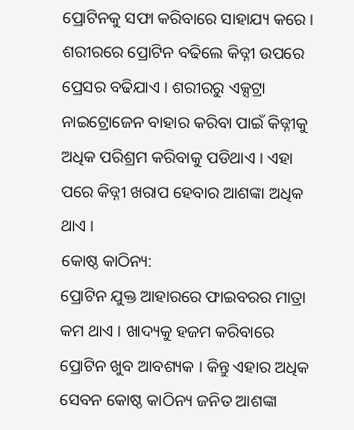ପ୍ରୋଟିନକୁ ସଫା କରିବାରେ ସାହାଯ୍ୟ କରେ । ଶରୀରରେ ପ୍ରୋଟିନ ବଢିଲେ କିଡ୍ନୀ ଉପରେ ପ୍ରେସର ବଢିଯାଏ । ଶରୀରରୁ ଏକ୍ସଟ୍ରା ନାଇଟ୍ରୋଜେନ ବାହାର କରିବା ପାଇଁ କିଡ୍ନୀକୁ ଅଧିକ ପରିଶ୍ରମ କରିବାକୁ ପଡିଥାଏ । ଏହା ପରେ କିଡ୍ନୀ ଖରାପ ହେବାର ଆଶଙ୍କା ଅଧିକ ଥାଏ ।
କୋଷ୍ଠ କାଠିନ୍ୟ:
ପ୍ରୋଟିନ ଯୁକ୍ତ ଆହାରରେ ଫାଇବରର ମାତ୍ରା କମ ଥାଏ । ଖାଦ୍ୟକୁ ହଜମ କରିବାରେ ପ୍ରୋଟିନ ଖୁବ ଆବଶ୍ୟକ । କିନ୍ତୁ ଏହାର ଅଧିକ ସେବନ କୋଷ୍ଠ କାଠିନ୍ୟ ଜନିତ ଆଶଙ୍କା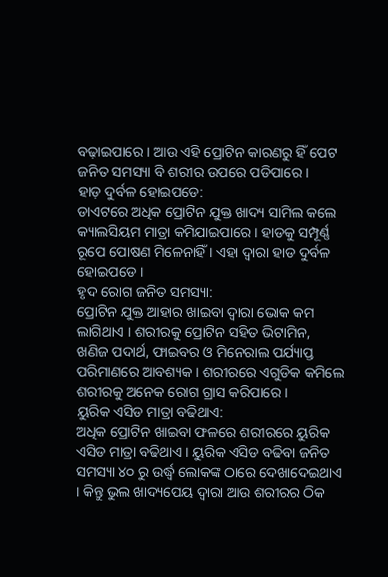ବଢ଼ାଇପାରେ । ଆଉ ଏହି ପ୍ରୋଟିନ କାରଣରୁ ହିଁ ପେଟ ଜନିତ ସମସ୍ୟା ବି ଶରୀର ଉପରେ ପଡିପାରେ ।
ହାଡ଼ ଦୁର୍ବଳ ହୋଇପଡେ:
ଡାଏଟରେ ଅଧିକ ପ୍ରୋଟିନ ଯୁକ୍ତ ଖାଦ୍ୟ ସାମିଲ କଲେ କ୍ୟାଲସିୟମ ମାତ୍ରା କମିଯାଇପାରେ । ହାଡକୁ ସମ୍ପୂର୍ଣ୍ଣ ରୂପେ ପୋଷଣ ମିଳେନାହିଁ । ଏହା ଦ୍ୱାରା ହାଡ ଦୁର୍ବଳ ହୋଇପଡେ ।
ହୃଦ ରୋଗ ଜନିତ ସମସ୍ୟା:
ପ୍ରୋଟିନ ଯୁକ୍ତ ଆହାର ଖାଇବା ଦ୍ୱାରା ଭୋକ କମ ଲାଗିଥାଏ । ଶରୀରକୁ ପ୍ରୋଟିନ ସହିତ ଭିଟାମିନ, ଖଣିଜ ପଦାର୍ଥ, ଫାଇବର ଓ ମିନେରାଲ ପର୍ଯ୍ୟାପ୍ତ ପରିମାଣରେ ଆବଶ୍ୟକ । ଶରୀରରେ ଏଗୁଡିକ କମିଲେ ଶରୀରକୁ ଅନେକ ରୋଗ ଗ୍ରାସ କରିପାରେ ।
ୟୁରିକ ଏସିଡ ମାତ୍ରା ବଢିଥାଏ:
ଅଧିକ ପ୍ରୋଟିନ ଖାଇବା ଫଳରେ ଶରୀରରେ ୟୁରିକ ଏସିଡ ମାତ୍ରା ବଢିଥାଏ । ୟୁରିକ ଏସିଡ ବଢିବା ଜନିତ ସମସ୍ୟା ୪୦ ରୁ ଉର୍ଦ୍ଧ୍ବ ଲୋକଙ୍କ ଠାରେ ଦେଖାଦେଇଥାଏ । କିନ୍ତୁ ଭୁଲ ଖାଦ୍ୟପେୟ ଦ୍ୱାରା ଆଉ ଶରୀରର ଠିକ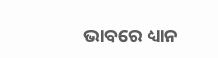ଭାବରେ ଧ୍ୟାନ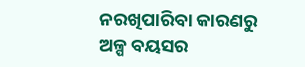ନରଖିପାରିବା କାରଣରୁ ଅଳ୍ପ ବୟସର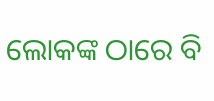ଲୋକଙ୍କ ଠାରେ ବି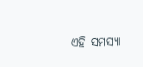ଏହି ସମସ୍ୟା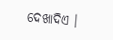ଦେଖାଦିଏ ।